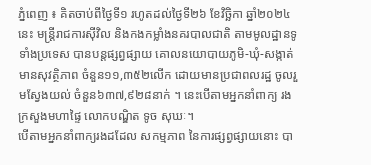ភ្នំពេញ ៖ គិតចាប់ពីថ្ងៃទី១ រហូតដល់ថ្ងៃទី២៦ ខែវិច្ឆិកា ឆ្នាំ២០២៤ នេះ មន្រ្តីរាជការស៊ីវិល និងកងកម្លាំងនគរបាលជាតិ តាមមូលដ្ឋានទូទាំងប្រទេស បានបន្តផ្សព្វផ្សាយ គោលនយោបាយភូមិ-ឃុំ-សង្កាត់មានសុវត្ថិភាព ចំនួន១១,៣៥២លើក ដោយមានប្រជាពលរដ្ឋ ចូលរួមស្វែងយល់ ចំនួន៦៣៧,៩២៨នាក់ ។ នេះបើតាមអ្នកនាំពាក្យ រងក្រសួងមហាផ្ទៃ លោកបណ្ឌិត ទូច សុឃៈ។
បើតាមអ្នកនាំពាក្យរងដដែល សកម្មភាព នៃការផ្សព្វផ្សាយនោះ បា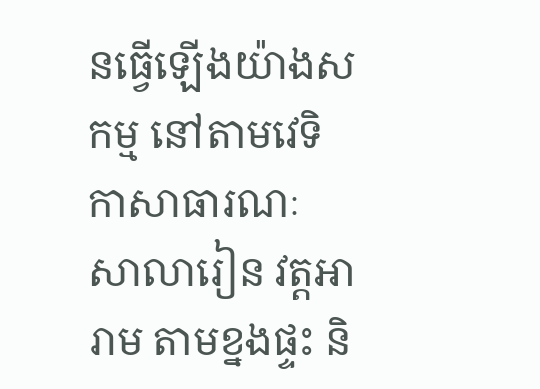នធ្វើឡើងយ៉ាងសកម្ម នៅតាមវេទិកាសាធារណៈ សាលារៀន វត្តអារាម តាមខ្នងផ្ទះ និ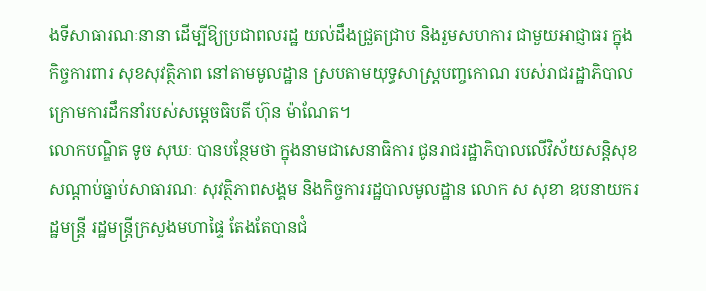ងទីសាធារណៈនានា ដើម្បីឱ្យប្រជាពលរដ្ឋ យល់ដឹងជ្រួតជ្រាប និងរួមសហការ ជាមួយអាជ្ញាធរ ក្នុងកិច្ចការពារ សុខសុវត្ថិភាព នៅតាមមូលដ្ឋាន ស្របតាមយុទ្ធសាស្រ្តបញ្ចកោណ របស់រាជរដ្ឋាភិបាល ក្រោមការដឹកនាំរបស់សម្ដេចធិបតី ហ៊ុន ម៉ាណែត។
លោកបណ្ឌិត ទូច សុឃៈ បានបន្ថែមថា ក្នុងនាមជាសេនាធិការ ជូនរាជរដ្ឋាភិបាលលើវិស័យសន្តិសុខ សណ្ដាប់ធ្នាប់សាធារណៈ សុវត្ថិភាពសង្គម និងកិច្ចការរដ្ឋបាលមូលដ្ឋាន លោក ស សុខា ឧបនាយករដ្ឋមន្រ្តី រដ្ឋមន្រ្តីក្រសួងមហាផ្ទៃ តែងតែបានជំ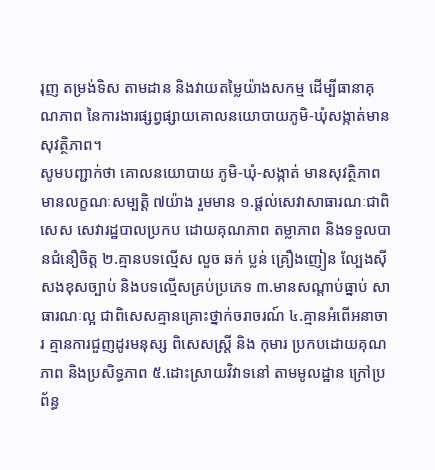រុញ តម្រង់ទិស តាមដាន និងវាយតម្លៃយ៉ាងសកម្ម ដើម្បីធានាគុណភាព នៃការងារផ្សព្វផ្សាយគោលនយោបាយភូមិ-ឃុំសង្កាត់មានសុវត្ថិភាព។
សូមបញ្ជាក់ថា គោលនយោបាយ ភូមិ-ឃុំ-សង្កាត់ មានសុវត្ថិភាព មានលក្ខណៈសម្បត្តិ ៧យ៉ាង រួមមាន ១.ផ្តល់សេវាសាធារណៈជាពិសេស សេវារដ្ឋបាលប្រកប ដោយគុណភាព តម្លាភាព និងទទួលបានជំនឿចិត្ត ២.គ្មានបទល្មើស លួច ឆក់ ប្លន់ គ្រឿងញៀន ល្បែងស៊ីសងខុសច្បាប់ និងបទល្មើសគ្រប់ប្រភេទ ៣.មានសណ្តាប់ធ្នាប់ សាធារណៈល្អ ជាពិសេសគ្មានគ្រោះថ្នាក់ចរាចរណ៍ ៤.គ្មានអំពើអនាចារ គ្មានការជួញដូរមនុស្ស ពិសេសស្ត្រី និង កុមារ ប្រកបដោយគុណភាព និងប្រសិទ្ធភាព ៥.ដោះស្រាយវិវាទនៅ តាមមូលដ្ឋាន ក្រៅប្រព័ន្ធ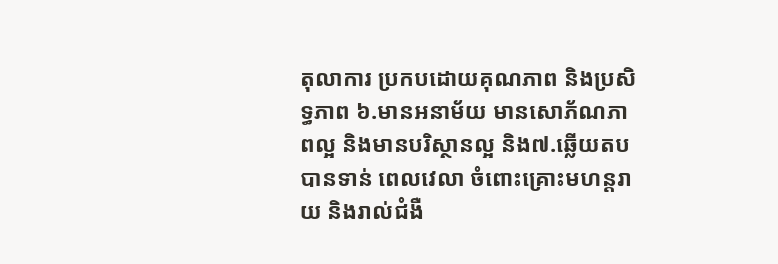តុលាការ ប្រកបដោយគុណភាព និងប្រសិទ្ធភាព ៦.មានអនាម័យ មានសោភ័ណភាពល្អ និងមានបរិស្ថានល្អ និង៧.ឆ្លើយតបបានទាន់ ពេលវេលា ចំពោះគ្រោះមហន្តរាយ និងរាល់ជំងឺ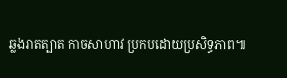ឆ្លងរាតត្បាត កាចសាហាវ ប្រកបដោយប្រសិទ្ធភាព៕